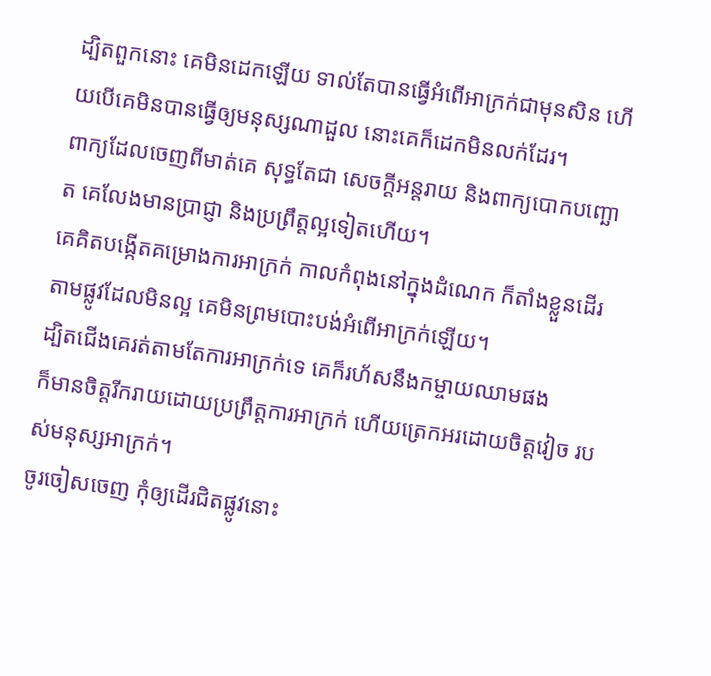ដ្បិតពួកនោះ គេមិនដេកឡើយ ទាល់តែបានធ្វើអំពើអាក្រក់ជាមុនសិន ហើយបើគេមិនបានធ្វើឲ្យមនុស្សណាដួល នោះគេក៏ដេកមិនលក់ដែរ។
ពាក្យដែលចេញពីមាត់គេ សុទ្ធតែជា សេចក្ដីអន្តរាយ និងពាក្យបោកបញ្ឆោត គេលែងមានប្រាជ្ញា និងប្រព្រឹត្តល្អទៀតហើយ។
គេគិតបង្កើតគម្រោងការអាក្រក់ កាលកំពុងនៅក្នុងដំណេក ក៏តាំងខ្លួនដើរតាមផ្លូវដែលមិនល្អ គេមិនព្រមបោះបង់អំពើអាក្រក់ឡើយ។
ដ្បិតជើងគេរត់តាមតែការអាក្រក់ទេ គេក៏រហ័សនឹងកម្ចាយឈាមផង
ក៏មានចិត្តរីករាយដោយប្រព្រឹត្តការអាក្រក់ ហើយត្រេកអរដោយចិត្តវៀច របស់មនុស្សអាក្រក់។
ចូរចៀសចេញ កុំឲ្យដើរជិតផ្លូវនោះ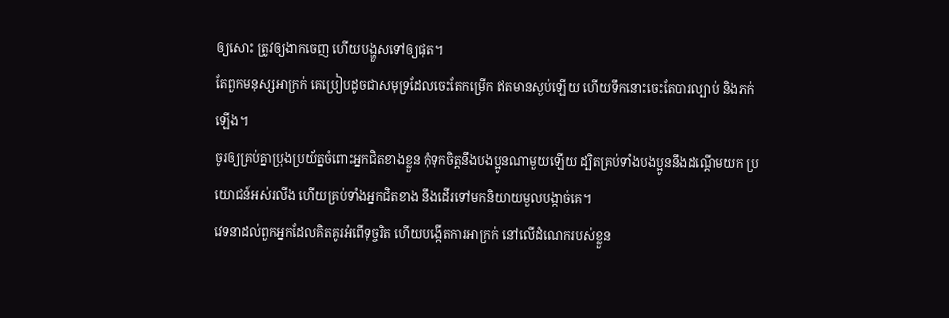ឲ្យសោះ ត្រូវឲ្យងាកចេញ ហើយបង្ហួសទៅឲ្យផុត។
តែពួកមនុស្សអាក្រក់ គេប្រៀបដូចជាសមុទ្រដែលចេះតែកម្រើក ឥតមានស្ងប់ឡើយ ហើយទឹកនោះចេះតែបារល្បាប់ និងភក់ឡើង។
ចូរឲ្យគ្រប់គ្នាប្រុងប្រយ័ត្នចំពោះអ្នកជិតខាងខ្លួន កុំទុកចិត្តនឹងបងប្អូនណាមួយឡើយ ដ្បិតគ្រប់ទាំងបងប្អូននឹងដណ្ដើមយក ប្រយោជន៍អស់រលីង ហើយគ្រប់ទាំងអ្នកជិតខាង នឹងដើរទៅមកនិយាយមួលបង្កាច់គេ។
វេទនាដល់ពួកអ្នកដែលគិតគូរអំពើទុច្ចរិត ហើយបង្កើតការអាក្រក់ នៅលើដំណេករបស់ខ្លួន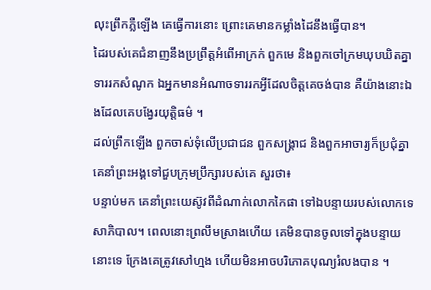លុះព្រឹកភ្លឺឡើង គេធ្វើការនោះ ព្រោះគេមានកម្លាំងដៃនឹងធ្វើបាន។
ដៃរបស់គេជំនាញនឹងប្រព្រឹត្តអំពើអាក្រក់ ពួកមេ និងពួកចៅក្រមឃុបឃិតគ្នាទាររកសំណូក ឯអ្នកមានអំណាចទាររកអ្វីដែលចិត្តគេចង់បាន គឺយ៉ាងនោះឯងដែលគេបង្វែរយុត្តិធម៌ ។
ដល់ព្រឹកឡើង ពួកចាស់ទុំលើប្រជាជន ពួកសង្គ្រាជ និងពួកអាចារ្យក៏ប្រជុំគ្នា គេនាំព្រះអង្គទៅជួបក្រុមប្រឹក្សារបស់គេ សួរថា៖
បន្ទាប់មក គេនាំព្រះយេស៊ូវពីដំណាក់លោកកៃផា ទៅឯបន្ទាយរបស់លោកទេសាភិបាល។ ពេលនោះព្រលឹមស្រាងហើយ គេមិនបានចូលទៅក្នុងបន្ទាយនោះទេ ក្រែងគេត្រូវសៅហ្មង ហើយមិនអាចបរិភោគបុណ្យរំលងបាន ។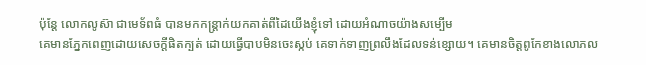ប៉ុន្តែ លោកលូស៊ា ជាមេទ័ពធំ បានមកកន្ត្រាក់យកគាត់ពីដៃយើងខ្ញុំទៅ ដោយអំណាចយ៉ាងសម្បើម
គេមានភ្នែកពេញដោយសេចក្តីផិតក្បត់ ដោយធ្វើបាបមិនចេះស្កប់ គេទាក់ទាញព្រលឹងដែលទន់ខ្សោយ។ គេមានចិត្តពូកែខាងលោភល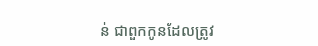ន់ ជាពួកកូនដែលត្រូវ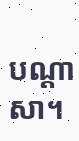បណ្ដាសា។